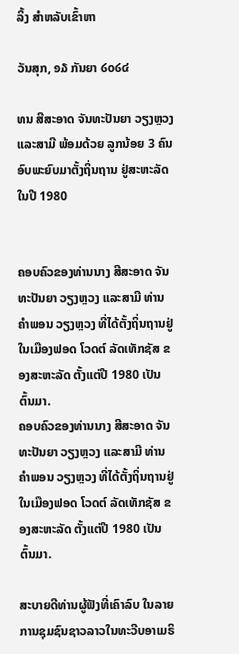ລິ້ງ ສຳຫລັບເຂົ້າຫາ

ວັນສຸກ, ໑໓ ກັນຍາ ໒໐໒໔

ທນ ສີສະອາດ ຈັນທະປັນຍາ ວຽງຫຼວງ ແລະສາມີ ພ້ອມດ້ວຍ ລູກນ້ອຍ 3 ຄົນ ອົບພະຍົບມາຕັ້ງຖິ່ນຖານ ຢູ່ສະຫະລັດ ໃນປີ 1980


ຄອບຄົວຂອງທ່ານນາງ ສີສະອາດ ຈັນທະປັນຍາ ວຽງຫຼວງ ແລະສາມີ ທ່ານ ຄຳພອນ ວຽງຫຼວງ ທີ່ໄດ້ຕັ້ງຖິ່ນຖານຢູ່ໃນເມືອງຟອດ ໂວດຕ໌ ລັດເທັກຊັສ ຂອງສະຫະລັດ ຕັ້ງແຕ່ປີ 1980 ເປັນຕົ້ນມາ.
ຄອບຄົວຂອງທ່ານນາງ ສີສະອາດ ຈັນທະປັນຍາ ວຽງຫຼວງ ແລະສາມີ ທ່ານ ຄຳພອນ ວຽງຫຼວງ ທີ່ໄດ້ຕັ້ງຖິ່ນຖານຢູ່ໃນເມືອງຟອດ ໂວດຕ໌ ລັດເທັກຊັສ ຂອງສະຫະລັດ ຕັ້ງແຕ່ປີ 1980 ເປັນຕົ້ນມາ.

ສະບາຍດີທ່ານຜູ້ຟັງທີ່ເຄົາລົບ ໃນລາຍການຊຸມຊົນຊາວລາວໃນທະວີບອາເມຣິ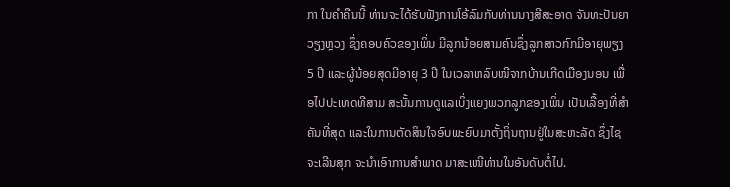ກາ ໃນຄຳຄືນນີ້ ທ່ານຈະໄດ້ຮັບຟັງການໂອ້ລົມກັບທ່ານນາງສີສະອາດ ຈັນທະປັນຍາ ວຽງຫຼວງ ຊຶ່ງຄອບຄົວຂອງເພິ່ນ ມີລູກນ້ອຍສາມຄົນຊຶ່ງລູກສາວກົກມີອາຍຸພຽງ 5 ປີ ແລະຜູ້ນ້ອຍສຸດມີອາຍຸ 3 ປີ ໃນເວລາຫລົບໜີຈາກບ້ານເກີດເມືອງນອນ ເພື່ອໄປປະເທດທີສາມ ສະນັ້ນການດູແລເບິ່ງແຍງພວກລູກຂອງເພິ່ນ ເປັນເລື້ອງທີ່ສຳຄັນທີ່ສຸດ ແລະໃນການຕັດສິນໃຈອົບພະຍົບມາຕັ້ງຖິ່ນຖານຢູ່ໃນສະຫະລັດ ຊຶ່ງໄຊຈະເລີນສຸກ ຈະນຳເອົາການສຳພາດ ມາສະເໜີທ່ານໃນອັນດັບຕໍ່ໄປ.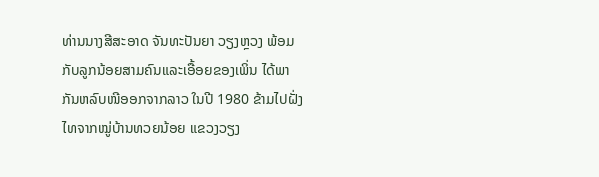ທ່ານນາງສີສະອາດ ຈັນທະປັນຍາ ວຽງຫຼວງ ພ້ອມກັບລູກນ້ອຍສາມຄົນແລະເອື້ອຍຂອງເພິ່ນ ໄດ້ພາກັນຫລົບໜີອອກຈາກລາວ ໃນປີ 1980 ຂ້າມໄປຝັ່ງໄທຈາກໝູ່ບ້ານທວຍນ້ອຍ ແຂວງວຽງ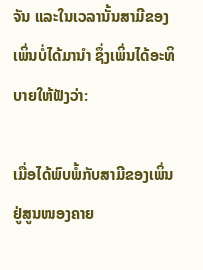ຈັນ ແລະໃນເວລານັ້ນສາມີຂອງເພິ່ນບໍ່ໄດ້ມານຳ ຊຶ່ງເພິ່ນໄດ້ອະທິບາຍໃຫ້ຟັງວ່າ:

ເມື່ອໄດ້ພົບພໍ້ກັບສາມີຂອງເພິ່ນຢູ່ສູນໜອງຄາຍ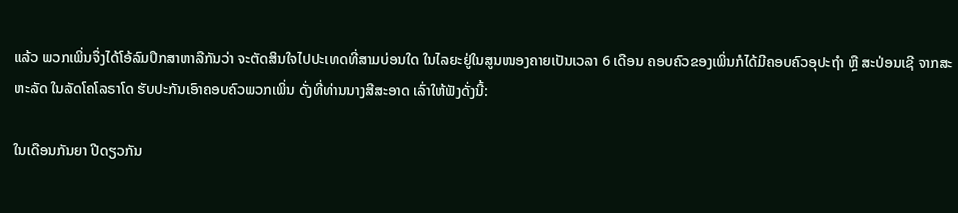ແລ້ວ ພວກເພິ່ນຈຶ່ງໄດ້ໂອ້ລົມປຶກສາຫາລືກັນວ່າ ຈະຕັດສິນໃຈໄປປະເທດທີ່ສາມບ່ອນໃດ ໃນໄລຍະຢູ່ໃນສູນໜອງຄາຍເປັນເວລາ 6 ເດືອນ ຄອບຄົວຂອງເພິ່ນກໍໄດ້ມີຄອບຄົວອຸປະຖຳ ຫຼື ສະປ່ອນເຊີ ຈາກສະຫະລັດ ໃນລັດໂຄໂລຣາໂດ ຮັບປະກັນເອົາຄອບຄົວພວກເພິ່ນ ດັ່ງທີ່ທ່ານນາງສີສະອາດ ເລົ່າໃຫ້ຟັງດັ່ງນີ້:

ໃນເດືອນກັນຍາ ປີດຽວກັນ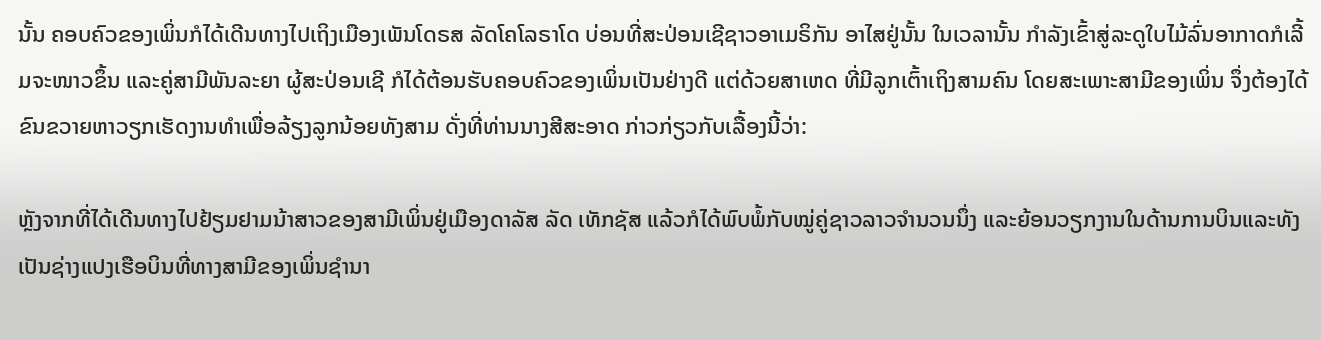ນັ້ນ ຄອບຄົວຂອງເພິ່ນກໍໄດ້ເດີນທາງໄປເຖິງເມືອງເພັນໂດຣສ ລັດໂຄໂລຣາໂດ ບ່ອນທີ່ສະປ່ອນເຊີຊາວອາເມຣິກັນ ອາໄສຢູ່ນັ້ນ ໃນເວລານັ້ນ ກຳລັງເຂົ້າສູ່ລະດູໃບໄມ້ລົ່ນອາກາດກໍເລີ້ມຈະໜາວຂຶ້ນ ແລະຄູ່ສາມີພັນລະຍາ ຜູ້ສະປ່ອນເຊີ ກໍໄດ້ຕ້ອນຮັບຄອບຄົວຂອງເພິ່ນເປັນຢ່າງດີ ແຕ່ດ້ວຍສາເຫດ ທີ່ມີລູກເຕົ້າເຖິງສາມຄົນ ໂດຍສະເພາະສາມີຂອງເພິ່ນ ຈຶ່ງຕ້ອງໄດ້ຂົນຂວາຍຫາວຽກເຮັດງານທຳເພື່ອລ້ຽງລູກນ້ອຍທັງສາມ ດັ່ງທີ່ທ່ານນາງສີສະອາດ ກ່າວກ່ຽວກັບເລື້ອງນີ້ວ່າ:

ຫຼັງຈາກທີ່ໄດ້ເດີນທາງໄປຢ້ຽມຢາມນ້າສາວຂອງສາມີເພິ່ນຢູ່ເມືອງດາລັສ ລັດ ເທັກຊັສ ແລ້ວກໍໄດ້ພົບພໍ້ກັບໝູ່ຄູ່ຊາວລາວຈຳນວນນຶ່ງ ແລະຍ້ອນວຽກງານໃນດ້ານການບິນແລະທັງເປັນຊ່າງແປງເຮືອບິນທີ່ທາງສາມີຂອງເພິ່ນຊຳນາ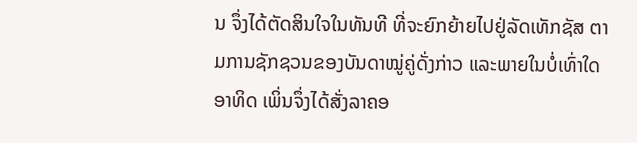ນ ຈຶ່ງໄດ້ຕັດສິນໃຈໃນທັນທີ ທີ່ຈະຍົກຍ້າຍໄປຢູ່ລັດເທັກຊັສ ຕາມການຊັກຊວນຂອງບັນດາໝູ່ຄູ່ດັ່ງກ່າວ ແລະພາຍໃນບໍ່ເທົ່າໃດອາທິດ ເພິ່ນຈຶ່ງໄດ້ສັ່ງລາຄອ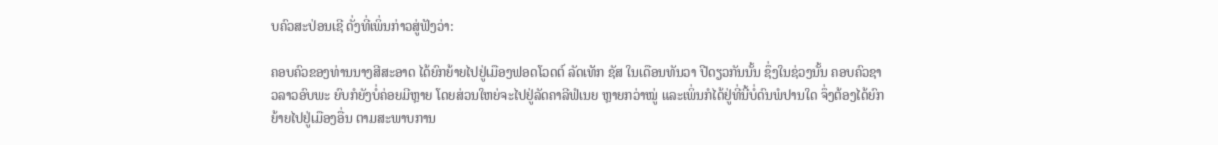ບຄົວສະປ່ອນເຊີ ດັ່ງທີ່ເພິ່ນກ່າວສູ່ຟັງວ່າ:

ຄອບຄົວຂອງທ່ານນາງສີສະອາດ ໄດ້ຍົກຍ້າຍໄປຢູ່ເມືອງຟອດໂວດຕ໌ ລັດເທັກ ຊັສ ໃນເດືອນທັນວາ ປີດຽວກັນນັ້ນ ຊຶ່ງໃນຊ່ວງນັ້ນ ຄອບຄົວຊາວລາວອົບພະ ຍົບກໍຍັງບໍ່ຄ່ອຍມີຫຼາຍ ໂດຍສ່ວນໃຫຍ່ຈະໄປຢູ່ລັດຄາລີຟໍເນຍ ຫຼາຍກວ່າໝູ່ ແລະເພິ່ນກໍໄດ້ຢູ່ທີ່ນີ້ບໍ່ດົນພໍປານໃດ ຈຶ່ງຕ້ອງໄດ້ຍົກຍ້າຍໄປຢູ່ເມືອງອື່ນ ຕາມສະພາບການ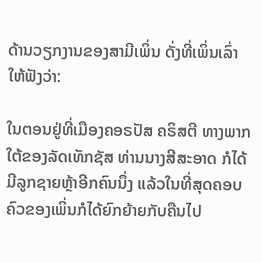ດ້ານວຽກງານຂອງສາມີເພິ່ນ ດັ່ງທີ່ເພິ່ນເລົ່າໃຫ້ຟັງວ່າ:

ໃນຕອນຢູ່ທີ່ເມືອງຄອຣປັສ ຄຣິສຕີ ທາງພາກໃຕ້ຂອງລັດເທັກຊັສ ທ່ານນາງສີສະອາດ ກໍໄດ້ມີລູກຊາຍຫຼ້າອີກຄົນນຶ່ງ ແລ້ວໃນທີ່ສຸດຄອບຄົວຂອງເພິ່ນກໍໄດ້ຍົກຍ້າຍກັບຄືນໄປ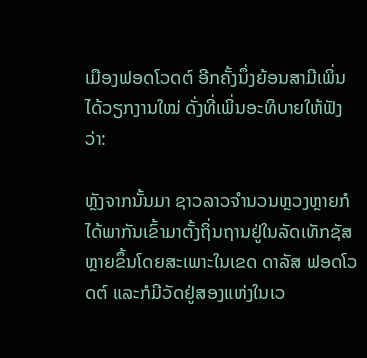ເມືອງຟອດໂວດຕ໌ ອີກຄັ້ງນຶ່ງຍ້ອນສາມີເພິ່ນໄດ້ວຽກງານໃໝ່ ດັ່ງທີ່ເພິ່ນອະທິບາຍໃຫ້ຟັງວ່າ:

ຫຼັງຈາກນັ້ນມາ ຊາວລາວຈຳນວນຫຼວງຫຼາຍກໍໄດ້ພາກັນເຂົ້າມາຕັ້ງຖິ່ນຖານຢູ່ໃນລັດເທັກຊັສຫຼາຍຂຶ້ນໂດຍສະເພາະໃນເຂດ ດາລັສ ຟອດໂວດຕ໌ ແລະກໍມີວັດຢູ່ສອງແຫ່ງໃນເວ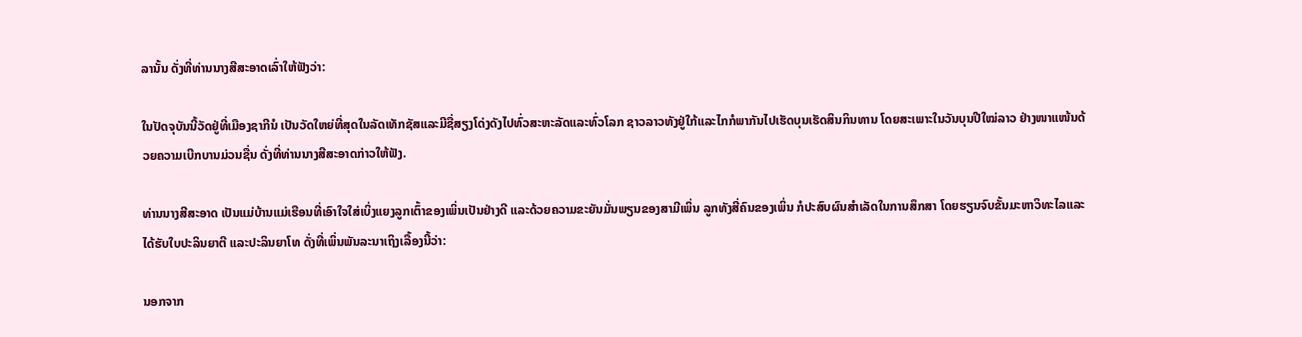ລານັ້ນ ດັ່ງທີ່ທ່ານນາງສີສະອາດເລົ່າໃຫ້ຟັງວ່າ:

ໃນປັດຈຸບັນນີ້ວັດຢູ່ທີ່ເມືອງຊາກີນໍ ເປັນວັດໃຫຍ່ທີ່ສຸດໃນລັດເທັກຊັສແລະມີຊື່ສຽງໂດ່ງດັງໄປທົ່ວສະຫະລັດແລະທົ່ວໂລກ ຊາວລາວທັງຢູ່ໃກ້ແລະໄກກໍພາກັນໄປເຮັດບຸນເຮັດສິນກິນທານ ໂດຍສະເພາະໃນວັນບຸນປີໃໝ່ລາວ ຢ່າງໜາແໜ້ນດ້ວຍຄວາມເບີກບານມ່ວນຊື່ນ ດັ່ງທີ່ທ່ານນາງສີສະອາດກ່າວໃຫ້ຟັງ.

ທ່ານນາງສີສະອາດ ເປັນແມ່ບ້ານແມ່ເຮືອນທີ່ເອົາໃຈໃສ່ເບິ່ງແຍງລູກເຕົ້າຂອງເພິ່ນເປັນຢ່າງດີ ແລະດ້ວຍຄວາມຂະຍັນມັ່ນພຽນຂອງສາມີເພິ່ນ ລູກທັງສີ່ຄົນຂອງເພິ່ນ ກໍປະສົບຜົນສຳເລັດໃນການສຶກສາ ໂດຍຮຽນຈົບຂັ້ນມະຫາວິທະໄລແລະໄດ້ຮັບໃບປະລິນຍາຕີ ແລະປະລິນຍາໂທ ດັ່ງທີ່ເພິ່ນພັນລະນາເຖິງເລື້ອງນີ້ວ່າ:

ນອກຈາກ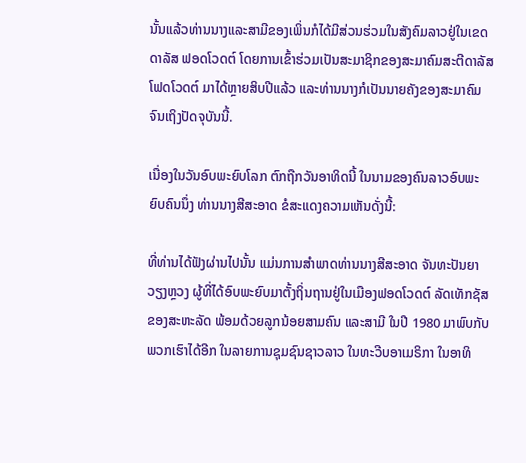ນັ້ນແລ້ວທ່ານນາງແລະສາມີຂອງເພິ່ນກໍໄດ້ມີສ່ວນຮ່ວມໃນສັງຄົມລາວຢູ່ໃນເຂດ ດາລັສ ຟອດໂວດຕ໌ ໂດຍການເຂົ້າຮ່ວມເປັນສະມາຊິກຂອງສະມາຄົມສະຕີດາລັສໂຟດໂວດຕ໌ ມາໄດ້ຫຼາຍສິບປີແລ້ວ ແລະທ່ານນາງກໍເປັນນາຍຄັງຂອງສະມາຄົມ ຈົນເຖິງປັດຈຸບັນນີ້.

ເນື່ອງໃນວັນອົບພະຍົບໂລກ ຕົກຖືກວັນອາທິດນີ້ ໃນນາມຂອງຄົນລາວອົບພະຍົບຄົນນຶ່ງ ທ່ານນາງສີສະອາດ ຂໍສະແດງຄວາມເຫັນດັ່ງນີ້:

ທີ່ທ່ານໄດ້ຟັງຜ່ານໄປນັ້ນ ແມ່ນການສຳພາດທ່ານນາງສີສະອາດ ຈັນທະປັນຍາ ວຽງຫຼວງ ຜູ້ທີ່ໄດ້ອົບພະຍົບມາຕັ້ງຖິ່ນຖານຢູ່ໃນເມືອງຟອດໂວດຕ໌ ລັດເທັກຊັສຂອງສະຫະລັດ ພ້ອມດ້ວຍລູກນ້ອຍສາມຄົນ ແລະສາມີ ໃນປີ 1980 ມາພົບກັບພວກເຮົາໄດ້ອີກ ໃນລາຍການຊຸມຊົນຊາວລາວ ໃນທະວີບອາເມຣິກາ ໃນອາທິ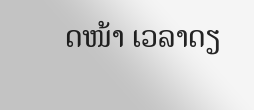ດໜ້າ ເວລາດຽ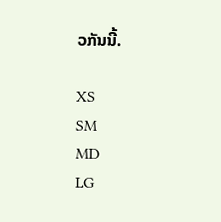ວກັນນີ້.

XS
SM
MD
LG